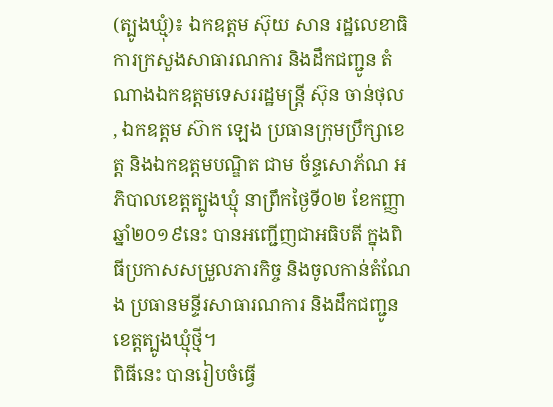(ត្បូងឃ្មុំ)៖ ឯកឧត្តម ស៊ុយ សាន រដ្ឋលេខាធិការក្រសួងសាធារណការ និងដឹកជញ្ជូន តំណាងឯកឧត្តមទេសររដ្ឋមន្ត្រី ស៊ុន ចាន់ថុល , ឯកឧត្តម ស៊ាក ឡេង ប្រធានក្រុមប្រឹក្សាខេត្ត និងឯកឧត្តមបណ្ឌិត ជាម ច័ន្ទសោភ័ណ អភិបាលខេត្តត្បូងឃ្មុំ នាព្រឹកថ្ងៃទី០២ ខែកញ្ញា ឆ្នាំ២០១៩នេះ បានអញ្ជើញជាអធិបតី ក្នុងពិធីប្រកាសសម្រួលភារកិច្ច និងចូលកាន់តំណែង ប្រធានមន្ទីរសាធារណការ និងដឹកជញ្ជូន ខេត្តត្បូងឃ្មុំថ្មី។
ពិធីនេះ បានរៀបចំធ្វើ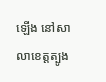ឡើង នៅសាលាខេត្តត្បូង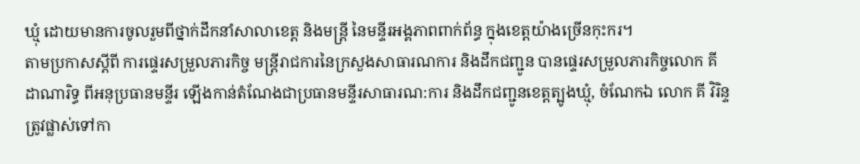ឃ្មុំ ដោយមានការចូលរួមពីថ្នាក់ដឹកនាំសាលាខេត្ត និងមន្ត្រី នៃមន្ទីរអង្គភាពពាក់ព័ន្ធ ក្នុងខេត្តយ៉ាងច្រើនកុះករ។
តាមប្រកាសស្ដីពី ការផ្ទេរសម្រួលភារកិច្ច មន្ត្រីរាជការនៃក្រសួងសាធារណការ និងដឹកជញ្ជូន បានផ្ទេរសម្រួលភារកិច្ចលោក គី ដាណារិទ្ធ ពីអនុប្រធានមន្ទីរ ឡើងកាន់តំណែងជាប្រធានមន្ទីរសាធារណ:ការ និងដឹកជញ្ជូនខេត្តត្បូងឃ្មុំ, ចំណែកឯ លោក គី វិរិន្ទ ត្រូវផ្លាស់ទៅកា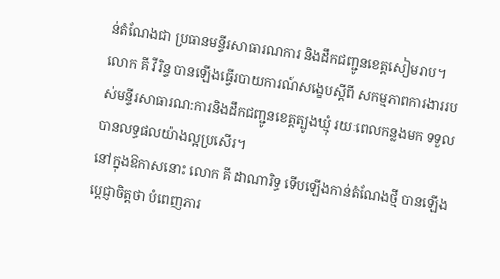ន់តំណែងជា ប្រធានមន្ទីរសាធារណការ និងដឹកជញ្ជូនខេត្តសៀមរាប។
លោក គី វីរិន្ទ បានឡើងធ្វើរបាយការណ៍សង្ខេបស្តីពី សកម្មភាពការងាររបស់មន្ទីរសាធារណ:ការនិងដឹកជញ្ជូនខេត្តត្បូងឃ្មុំ រយៈពេលកន្លងមក ទទួលបានលទ្ធផលយ៉ាងល្អប្រសើរ។
នៅក្នុងឱកាសនោះ លោក គី ដាណារិទ្ធ ទើបឡើងកាន់តំណែងថ្មី បានឡើងប្តេជ្ញាចិត្តថា បំពេញភារ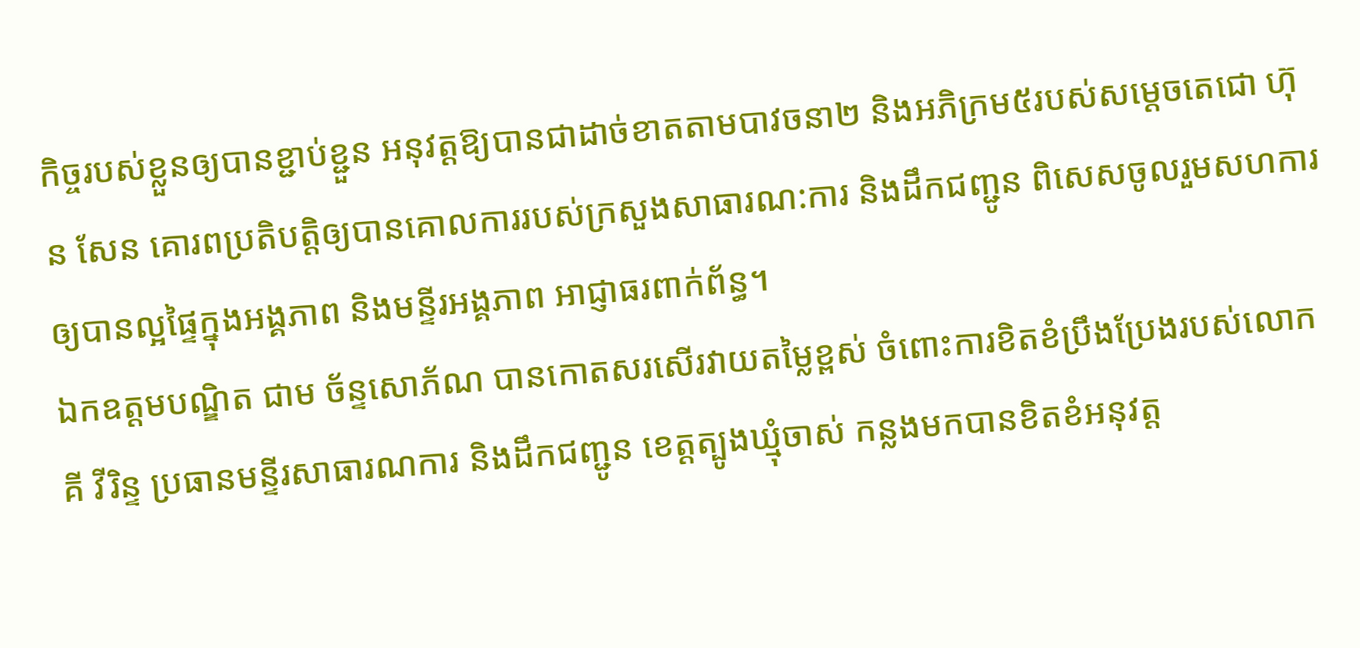កិច្ចរបស់ខ្លួនឲ្យបានខ្ជាប់ខ្ជួន អនុវត្តឱ្យបានជាដាច់ខាតតាមបាវចនា២ និងអភិក្រម៥របស់សម្តេចតេជោ ហ៊ុន សែន គោរពប្រតិបត្តិឲ្យបានគោលការរបស់ក្រសួងសាធារណ:ការ និងដឹកជញ្ជូន ពិសេសចូលរួមសហការឲ្យបានល្អផ្ទៃក្នុងអង្គភាព និងមន្ទីរអង្គភាព អាជ្ញាធរពាក់ព័ន្ធ។
ឯកឧត្តមបណ្ឌិត ជាម ច័ន្ទសោភ័ណ បានកោតសរសើរវាយតម្លៃខ្ពស់ ចំពោះការខិតខំប្រឹងប្រែងរបស់លោក គី វីរិន្ទ ប្រធានមន្ទីរសាធារណការ និងដឹកជញ្ជូន ខេត្តត្បូងឃ្មុំចាស់ កន្លងមកបានខិតខំអនុវត្ត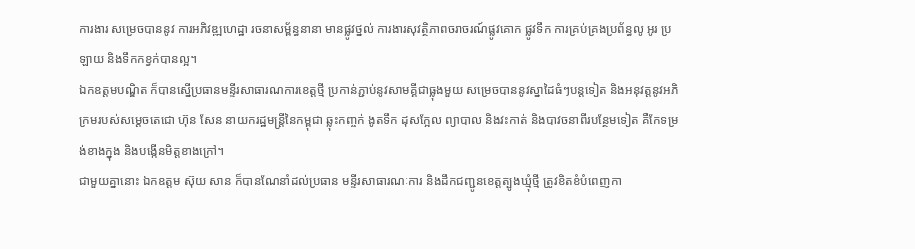ការងារ សម្រេចបាននូវ ការអភិវឌ្ឍហេដ្ឋា រចនាសម្ព័ន្ធនានា មានផ្លូវថ្នល់ ការងារសុវត្ថិភាពចរាចរណ៍ផ្លូវគោក ផ្លូវទឹក ការគ្រប់គ្រងប្រព័ន្ធលូ អូរ ប្រឡាយ និងទឹកកខ្វក់បានល្អ។
ឯកឧត្តមបណ្ឌិត ក៏បានស្នើប្រធានមន្ទីរសាធារណការខេត្តថ្មី ប្រកាន់ភ្ជាប់នូវសាមគ្គីជាធ្លុងមួយ សម្រេចបាននូវស្នាដៃធំៗបន្តទៀត និងអនុវត្តនូវអភិក្រមរបស់សម្ដេចតេជោ ហ៊ុន សែន នាយករដ្ឋមន្ត្រីនៃកម្ពុជា ឆ្លុះកញ្ចក់ ងូតទឹក ដុសក្អែល ព្យាបាល និងវះកាត់ និងបាវចនាពីរបន្ថែមទៀត គឺកែទម្រង់ខាងក្នុង និងបង្កើនមិត្តខាងក្រៅ។
ជាមួយគ្នានោះ ឯកឧត្តម ស៊ុយ សាន ក៏បានណែនាំដល់ប្រធាន មន្ទីរសាធារណៈការ និងដឹកជញ្ជូនខេត្តត្បូងឃ្មុំថ្មី ត្រូវខិតខំបំពេញកា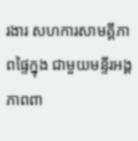រងារ សហការសាមគ្គីភាពផ្ទៃក្នុង ជាមួយមន្ទីរអង្គភាពពា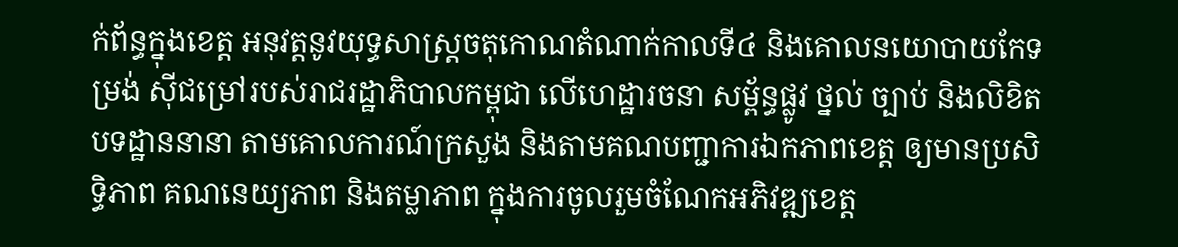ក់ព័ន្ធក្នុងខេត្ត អនុវត្តនូវយុទ្ធសាស្ត្រចតុកោណតំណាក់កាលទី៤ និងគោលនយោបាយកែទម្រង់ ស៊ីជម្រៅរបស់រាជរដ្ឋាភិបាលកម្ពុជា លើហេដ្ឋារចនា សម្ព័ន្ធផ្លូវ ថ្នល់ ច្បាប់ និងលិខិតបទដ្ឋាននានា តាមគោលការណ៍ក្រសួង និងតាមគណបញ្ជាការឯកភាពខេត្ត ឲ្យមានប្រសិទ្ធិភាព គណនេយ្យភាព និងតម្លាភាព ក្នុងការចូលរួមចំណែកអភិវឌ្ឍខេត្ត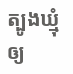ត្បូងឃ្មុំ ឲ្យ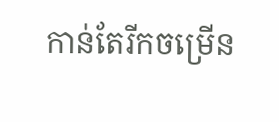កាន់តែរីកចម្រើន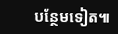បន្ថែមទៀត៕